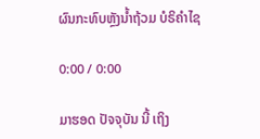ຜົນກະທົບຫຼັງນໍ້າຖ້ວມ ບໍຣິຄໍາໄຊ

0:00 / 0:00

ມາຮອດ ປັຈຈຸບັນ ນີ້ ເຖິງ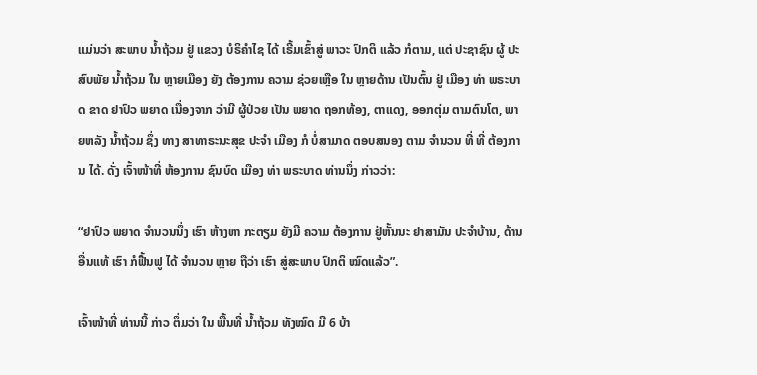ແມ່ນວ່າ ສະພາບ ນໍ້າຖ້ວມ ຢູ່ ແຂວງ ບໍຣິຄໍາໄຊ ໄດ້ ເຣີ້ມເຂົ້າສູ່ ພາວະ ປົກຕິ ແລ້ວ ກໍຕາມ, ແຕ່ ປະຊາຊົນ ຜູ້ ປະສົບພັຍ ນໍ້າຖ້ວມ ໃນ ຫຼາຍເມືອງ ຍັງ ຕ້ອງການ ຄວາມ ຊ່ວຍເຫຼືອ ໃນ ຫຼາຍດ້ານ ເປັນຕົ້ນ ຢູ່ ເມືອງ ທ່າ ພຣະບາດ ຂາດ ຢາປົວ ພຍາດ ເນື່ອງຈາກ ວ່າມີ ຜູ້ປ່ວຍ ເປັນ ພຍາດ ຖອກທ້ອງ, ຕາແດງ, ອອກຕຸ່ມ ຕາມຕົນໂຕ, ພາຍຫລັງ ນໍ້າຖ້ວມ ຊຶ່ງ ທາງ ສາທາຣະນະສຸຂ ປະຈໍາ ເມືອງ ກໍ ບໍ່ສາມາດ ຕອບສນອງ ຕາມ ຈໍານວນ ທີ່ ທີ່ ຕ້ອງການ ໄດ້. ດັ່ງ ເຈົ້າໜ້າທີ່ ຫ້ອງການ ຊົນບົດ ເມືອງ ທ່າ ພຣະບາດ ທ່ານນຶ່ງ ກ່າວວ່າ:

“ຢາປົວ ພຍາດ ຈໍານວນນຶ່ງ ເຮົາ ຫ້າງຫາ ກະຕຽມ ຍັງມີ ຄວາມ ຕ້ອງການ ຢູ່ຫັ້ນນະ ຢາສາມັນ ປະຈໍາບ້ານ, ດ້ານອື່ນແທ້ ເຮົາ ກໍຟື້ນຟູ ໄດ້ ຈໍານວນ ຫຼາຍ ຖືວ່າ ເຮົາ ສູ່ສະພາບ ປົກຕິ ໝົດແລ້ວ”.

ເຈົ້າໜ້າທີ່ ທ່ານນີ້ ກ່າວ ຕຶ່ມວ່າ ໃນ ພື້ນທີ່ ນໍ້າຖ້ວມ ທັງໝົດ ມີ 6 ບ້າ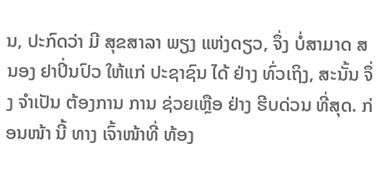ນ, ປະກົດວ່າ ມີ ສຸຂສາລາ ພຽງ ແຫ່ງດຽວ, ຈຶ່ງ ບໍ່ສາມາດ ສນອງ ຢາປິ່ນປົວ ໃຫ້ແກ່ ປະຊາຊົນ ໄດ້ ຢ່າງ ທົ່ວເຖິງ, ສະນັ້ນ ຈຶ່ງ ຈໍາເປັນ ຕ້ອງການ ການ ຊ່ວຍເຫຼືອ ຢ່າງ ຮີບດ່ວນ ທີ່ສຸດ. ກ່ອນໜ້າ ນີ້ ທາງ ເຈົ້າໜ້າທີ່ ທ້ອງ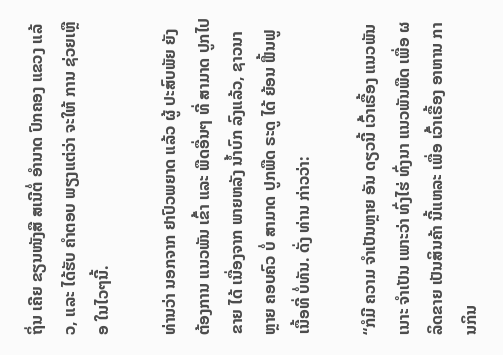ຖິ່ນ ເຄີຍ ຂຽນໜັງສື ສເນີຕໍ່ ອໍານາດ ປົກຄອງ ແຂວງ ແລ້ວ, ແລະ ໄດ້ຮັບ ຄໍາຕອບ ພຽງແຕ່ວ່າ ຈະໃຫ້ ການ ຊ່ວຍເຫຼືອ ໃນໄວໆນີ້.

ທ່ານວ່າ ນອກຈາກ ຢາປົວພຍາດ ແລ້ວ ຜູ້ ປະສົບພັຍ ຍັງ ຕ້ອງການ ແນວພັນ ເຂົ້າ ແລະ ພືດອື່ນໆ ທີ່ ສາມາດ ປູກໄປຂາຍ ໄດ້ ເນື່ອງຈາກ ພາຍຫລັງ ນໍ້າບົກ ລົງແລ້ວ, ຊາວນາ ຫຼາຍ ຄອບຄົວ ບໍ່ ສາມາດ ປູກພືດ ຣະດູ ໄດ້ ຍ້ອນ ຟື້ນຟູ ເນື້ອທີ່ ບໍ່ທັນ. ດັ່ງ ທ່ານ ກ່າວວ່າ:

“ກໍມີ ຄວາມ ຈໍາເປັນຫຼາຍ ອັນ ດຽວນີ້ ເວົ້າເຣື້ອງ ແນວພັນ ເນາະ ຈໍາເປັນ ເພາະວ່າ ທົ່ງໄຮ່ ທົ່ງນາ ແນວພັນພືດ ເພື່ອ ຜລິດຂາຍ ເປັນສິນຄ້າ ນີ້ແຫລະ ເພື່ອ ເວົ້າເຣື້ອງ ອາຫານ ການກິນ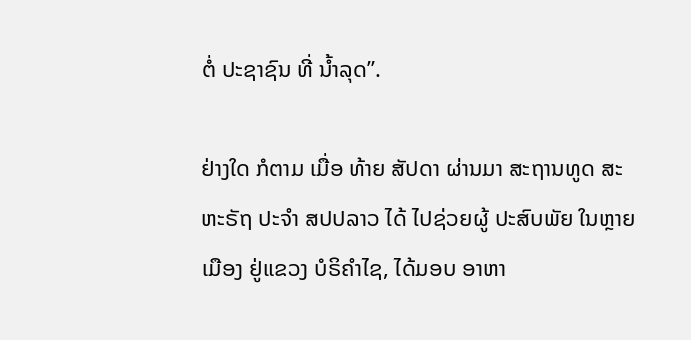ຕໍ່ ປະຊາຊົນ ທີ່ ນໍ້າລຸດ”.

ຢ່າງໃດ ກໍຕາມ ເມື່ອ ທ້າຍ ສັປດາ ຜ່ານມາ ສະຖານທູດ ສະຫະຣັຖ ປະຈໍາ ສປປລາວ ໄດ້ ໄປຊ່ວຍຜູ້ ປະສົບພັຍ ໃນຫຼາຍ ເມືອງ ຢູ່ແຂວງ ບໍຣິຄໍາໄຊ, ໄດ້ມອບ ອາຫາ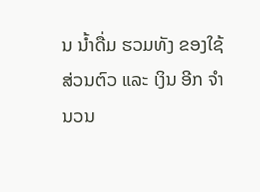ນ ນໍ້າດື່ມ ຮວມທັງ ຂອງໃຊ້ ສ່ວນຕົວ ແລະ ເງິນ ອີກ ຈໍານວນ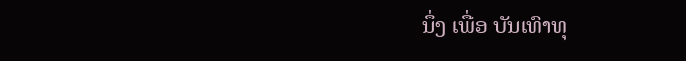ນຶ່ງ ເພື່ອ ບັນເທົາທຸ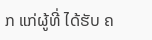ກ ແກ່ຜູ້ທີ່ ໄດ້ຮັບ ຄ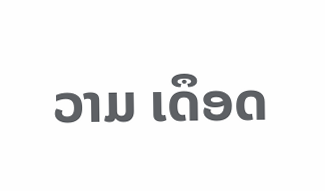ວາມ ເດຶອດ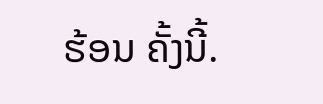ຮ້ອນ ຄັ້ງນີ້.